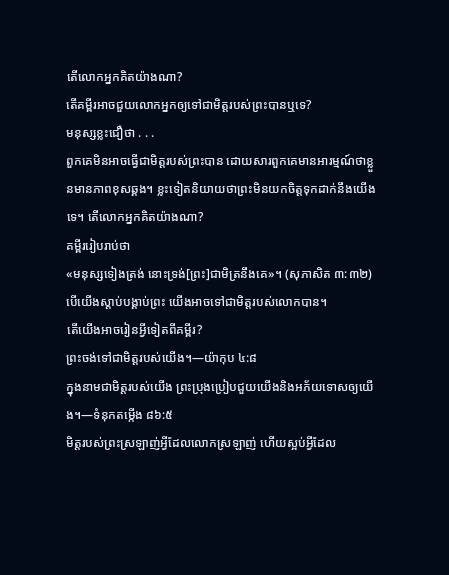តើលោកអ្នកគិតយ៉ាងណា?
តើគម្ពីរអាចជួយលោកអ្នកឲ្យទៅជាមិត្ដរបស់ព្រះបានឬទេ?
មនុស្សខ្លះជឿថា . . .
ពួកគេមិនអាចធ្វើជាមិត្ដរបស់ព្រះបាន ដោយសារពួកគេមានអារម្មណ៍ថាខ្លួនមានភាពខុសឆ្គង។ ខ្លះទៀតនិយាយថាព្រះមិនយកចិត្ដទុកដាក់នឹងយើងទេ។ តើលោកអ្នកគិតយ៉ាងណា?
គម្ពីររៀបរាប់ថា
«មនុស្សទៀងត្រង់ នោះទ្រង់[ព្រះ]ជាមិត្រនឹងគេ»។ (សុភាសិត ៣:៣២) បើយើងស្តាប់បង្គាប់ព្រះ យើងអាចទៅជាមិត្ដរបស់លោកបាន។
តើយើងអាចរៀនអ្វីទៀតពីគម្ពីរ?
ព្រះចង់ទៅជាមិត្ដរបស់យើង។—យ៉ាកុប ៤:៨
ក្នុងនាមជាមិត្ដរបស់យើង ព្រះប្រុងប្រៀបជួយយើងនិងអភ័យទោសឲ្យយើង។—ទំនុកតម្កើង ៨៦:៥
មិត្ដរបស់ព្រះស្រឡាញ់អ្វីដែលលោកស្រឡាញ់ ហើយស្អប់អ្វីដែល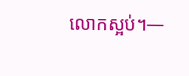លោកស្អប់។—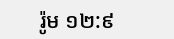រ៉ូម ១២:៩